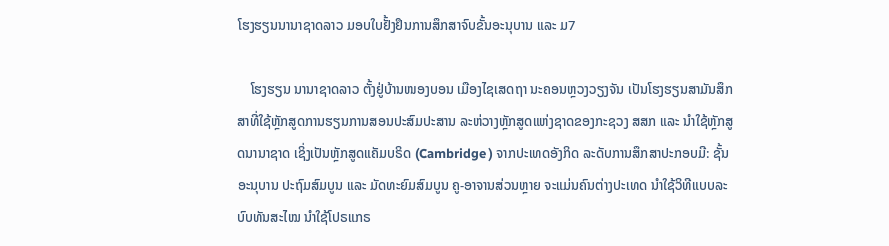ໂຮງຮຽນນານາຊາດລາວ ມອບໃບຢັ້ງຢຶນການສຶກສາຈົບຂັ້ນອະນຸບານ ແລະ ມ7

    ໂຮງຮຽນ ນານາຊາດລາວ ຕັ້ງຢູ່ບ້ານໜອງບອນ ເມືອງໄຊເສດຖາ ນະຄອນຫຼວງວຽງຈັນ ເປັນໂຮງຮຽນສາມັນສຶກສາທີ່ໃຊ້ຫຼັກສູດການຮຽນການສອນປະສົມປະສານ ລະຫ່ວາງຫຼັກສູດແຫ່ງຊາດຂອງກະຊວງ ສສກ ແລະ ນໍາໃຊ້ຫຼັກສູດນານາຊາດ ເຊິ່ງເປັນຫຼັກສູດແຄັມບຣິດ (Cambridge ) ຈາກປະເທດອັງກິດ ລະດັບການສຶກສາປະກອບມີ: ຊັ້ນອະນຸບານ ປະຖົມສົມບູນ ແລະ ມັດທະຍົມສົມບູນ ຄູ-ອາຈານສ່ວນຫຼາຍ ຈະແມ່ນຄົນຕ່າງປະເທດ ນໍາໃຊ້ວິທີແບບລະບົບທັນສະໄໝ ນໍາໃຊ້ໂປຣແກຣ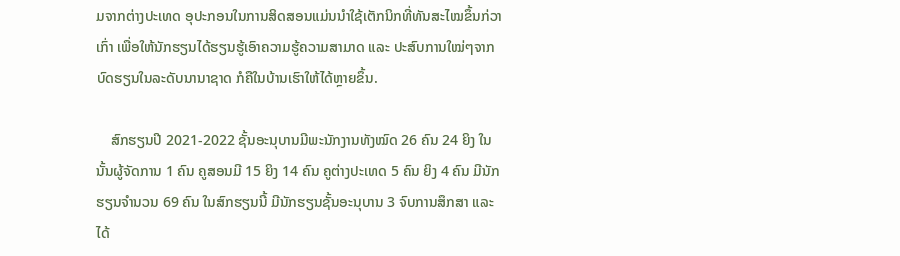ມຈາກຕ່າງປະເທດ ອຸປະກອນໃນການສິດສອນແມ່ນນໍາໃຊ້ເຕັກນິກທີ່ທັນສະໄໝຂຶ້ນກ່ວາເກົ່າ ເພື່ອໃຫ້ນັກຮຽນໄດ້ຮຽນຮູ້ເອົາຄວາມຮູ້ຄວາມສາມາດ ແລະ ປະສົບການໃໝ່ໆຈາກບົດຮຽນໃນລະດັບນານາຊາດ ກໍຄືໃນບ້ານເຮົາໃຫ້ໄດ້ຫຼາຍຂຶ້ນ.

    ສົກຮຽນປີ 2021-2022 ຊັ້ນອະນຸບານມີພະນັກງານທັງໝົດ 26 ຄົນ 24 ຍິງ ໃນນັ້ນຜູ້ຈັດການ 1 ຄົນ ຄູສອນມີ 15 ຍິງ 14 ຄົນ ຄູຕ່າງປະເທດ 5 ຄົນ ຍິງ 4 ຄົນ ມີນັກຮຽນຈໍານວນ 69 ຄົນ ໃນສົກຮຽນນີ້ ມີນັກຮຽນຊັ້ນອະນຸບານ 3 ຈົບການສຶກສາ ແລະ ໄດ້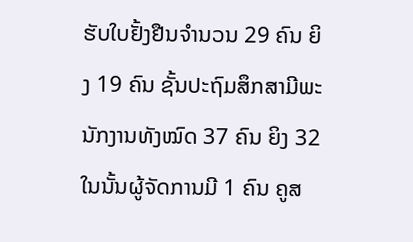ຮັບໃບຢັ້ງຢືນຈໍານວນ 29 ຄົນ ຍິງ 19 ຄົນ ຊັ້ນປະຖົມສຶກສາມີພະນັກງານທັງໝົດ 37 ຄົນ ຍິງ 32 ໃນນັ້ນຜູ້ຈັດການມີ 1 ຄົນ ຄູສ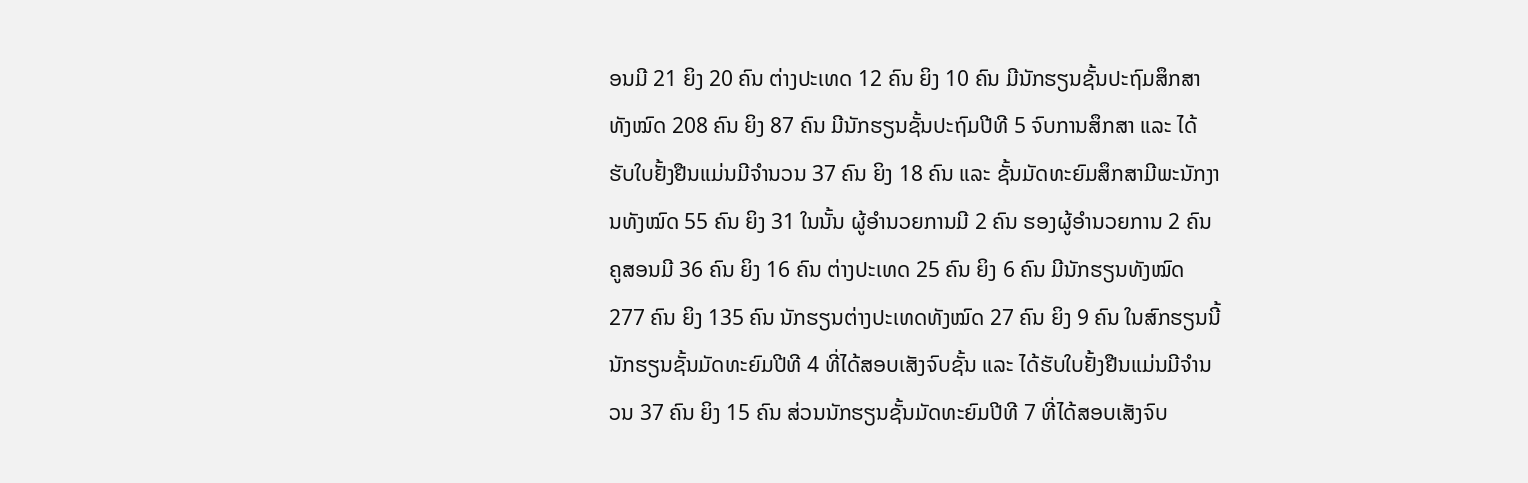ອນມີ 21 ຍິງ 20 ຄົນ ຕ່າງປະເທດ 12 ຄົນ ຍິງ 10 ຄົນ ມີນັກຮຽນຊັ້ນປະຖົມສຶກສາທັງໝົດ 208 ຄົນ ຍິງ 87 ຄົນ ມີນັກຮຽນຊັ້ນປະຖົມປີທີ 5 ຈົບການສຶກສາ ແລະ ໄດ້ຮັບໃບຢັ້ງຢືນແມ່ນມີຈໍານວນ 37 ຄົນ ຍິງ 18 ຄົນ ແລະ ຊັ້ນມັດທະຍົມສຶກສາມີພະນັກງານທັງໝົດ 55 ຄົນ ຍິງ 31 ໃນນັ້ນ ຜູ້ອໍານວຍການມີ 2 ຄົນ ຮອງຜູ້ອໍານວຍການ 2 ຄົນ ຄູສອນມີ 36 ຄົນ ຍິງ 16 ຄົນ ຕ່າງປະເທດ 25 ຄົນ ຍິງ 6 ຄົນ ມີນັກຮຽນທັງໝົດ 277 ຄົນ ຍິງ 135 ຄົນ ນັກຮຽນຕ່າງປະເທດທັງໝົດ 27 ຄົນ ຍິງ 9 ຄົນ ໃນສົກຮຽນນີ້ ນັກຮຽນຊັ້ນມັດທະຍົມປີທີ 4 ທີ່ໄດ້ສອບເສັງຈົບຊັ້ນ ແລະ ໄດ້ຮັບໃບຢັ້ງຢືນແມ່ນມີຈໍານວນ 37 ຄົນ ຍິງ 15 ຄົນ ສ່ວນນັກຮຽນຊັ້ນມັດທະຍົມປີທີ 7 ທີ່ໄດ້ສອບເສັງຈົບ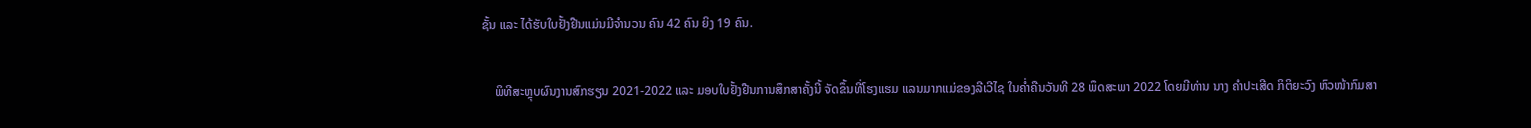ຊັ້ນ ແລະ ໄດ້ຮັບໃບຢັ້ງຢືນແມ່ນມີຈໍານວນ ຄົນ 42 ຄົນ ຍິງ 19 ຄົນ.

    ພິທີສະຫຼຸບຜົນງານສົກຮຽນ 2021-2022 ແລະ ມອບໃບຢັ້ງຢືນການສຶກສາຄັ້ງນີ້ ຈັດຂຶ້ນທີ່ໂຮງແຮມ ແລນມາກແມ່ຂອງລີເວີໄຊ ໃນຄໍ່າຄືນວັນທີ 28 ພຶດສະພາ 2022 ໂດຍມີທ່ານ ນາງ ຄຳປະເສີດ ກິຕິຍະວົງ ຫົວໜ້າກົມສາ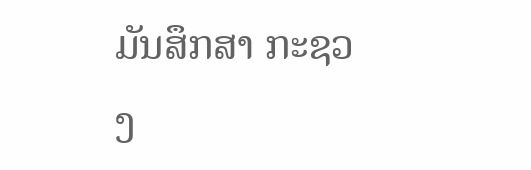ມັນສຶກສາ ກະຊວງ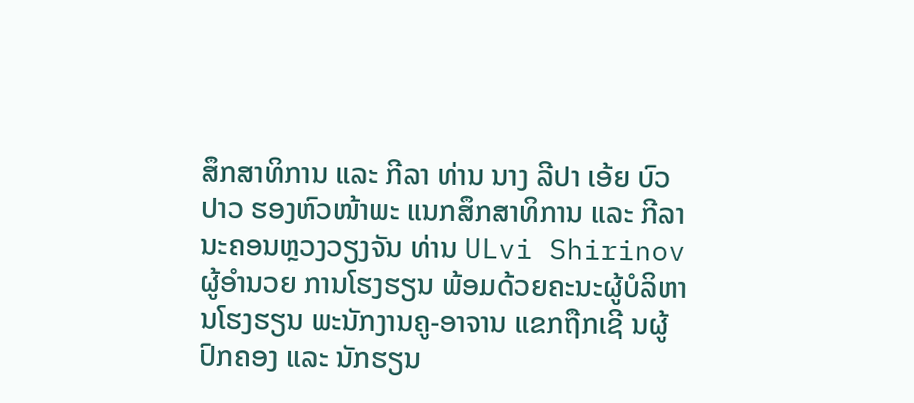ສຶກສາທິການ ແລະ ກີລາ ທ່ານ ນາງ ລີປາ ເອ້ຍ ບົວປາວ ຮອງຫົວໜ້າພະ ແນກສຶກສາທິການ ແລະ ກີລາ ນະຄອນຫຼວງວຽງຈັນ ທ່ານ ULvi Shirinov ຜູ້ອຳນວຍ ການໂຮງຮຽນ ພ້ອມດ້ວຍຄະນະຜູ້ບໍລິຫານໂຮງຮຽນ ພະນັກງານຄູ-ອາຈານ ແຂກຖືກເຊີ ນຜູ້ປົກຄອງ ແລະ ນັກຮຽນ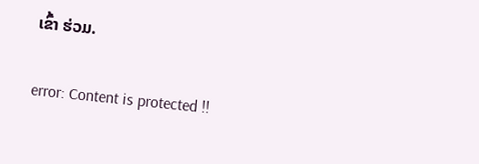ເຂົ້າ ຮ່ວມ.

error: Content is protected !!